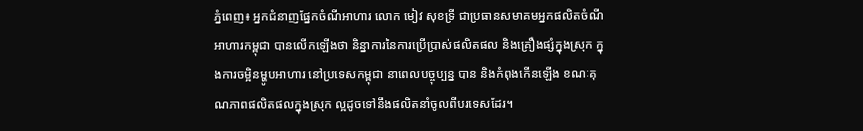ភ្នំពេញ៖ អ្នកជំនាញផ្នែកចំណីអាហារ លោក មៀវ សុខទ្រី ជាប្រធានសមាគមអ្នកផលិតចំណីអាហារកម្ពុជា បានលើកឡើងថា និន្នាការនៃការប្រើប្រាស់ផលិតផល និងគ្រឿងផ្សំក្នុងស្រុក ក្នុងការចម្អិនម្ហូបអាហារ នៅប្រទេសកម្ពុជា នាពេលបច្ចុប្បន្ន បាន និងកំពុងកើនឡើង ខណៈគុណភាពផលិតផលក្នុងស្រុក ល្អដូចទៅនឹងផលិតនាំចូលពីបរទេសដែរ។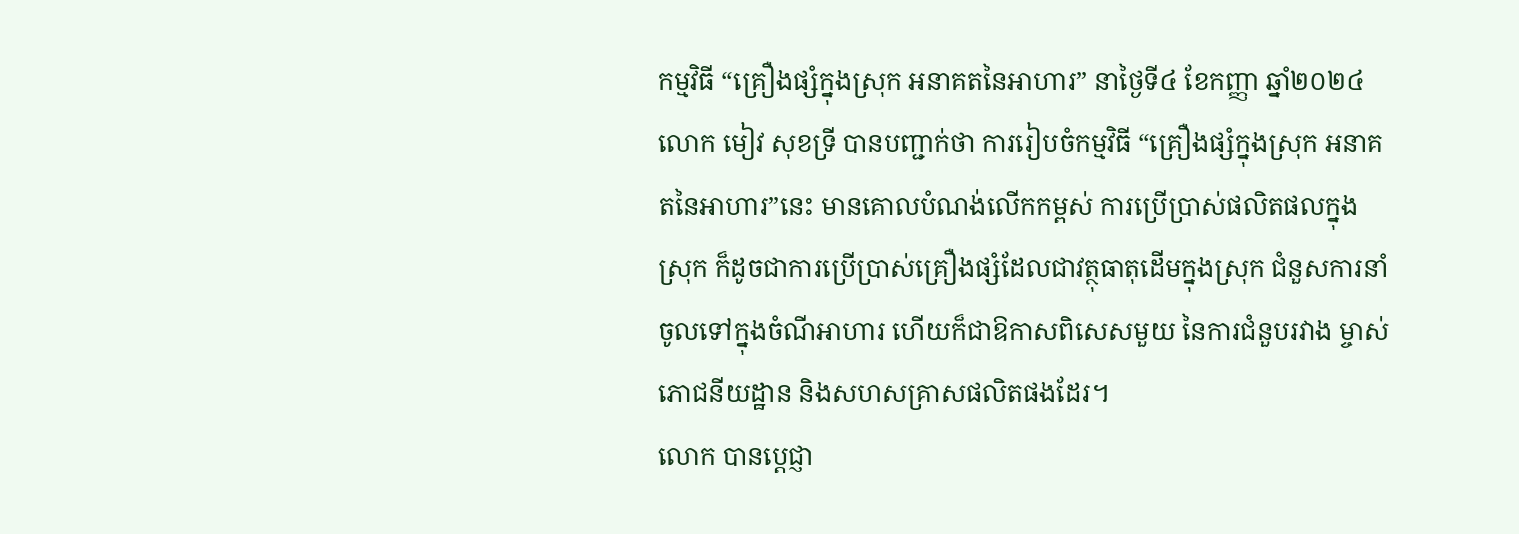កម្មវិធី “គ្រឿងផ្សំក្នុងស្រុក អនាគតនៃអាហារ” នាថ្ងៃទី៤ ខែកញ្ញា ឆ្នាំ២០២៤ លោក មៀវ សុខទ្រី បានបញ្ជាក់ថា ការរៀបចំកម្មវិធី “គ្រឿងផ្សំក្នុងស្រុក អនាគតនៃអាហារ”នេះ មានគោលបំណង់លើកកម្ពស់ ការប្រើប្រាស់ផលិតផលក្នុងស្រុក ក៏ដូចជាការប្រើប្រាស់គ្រឿងផ្សំដែលជាវត្ថុធាតុដើមក្នុងស្រុក ជំនួសការនាំចូលទៅក្នុងចំណីអាហារ ហើយក៏ជាឱកាសពិសេសមួយ នៃការជំនួបរវាង ម្ចាស់ភោជនីយដ្ឋាន និងសហសគ្រាសផលិតផងដែរ។
លោក បានប្តេជ្ញា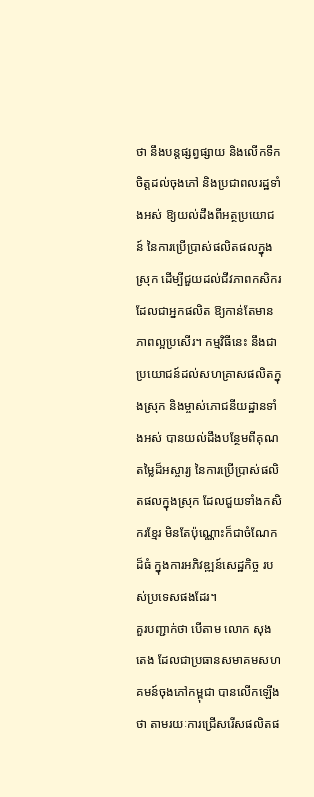ថា នឹងបន្តផ្សព្វផ្សាយ និងលើកទឹកចិត្តដល់ចុងភៅ និងប្រជាពលរដ្ឋទាំងអស់ ឱ្យយល់ដឹងពីអត្ថប្រយោជន៍ នៃការប្រើប្រាស់ផលិតផលក្នុងស្រុក ដើម្បីជួយដល់ជីវភាពកសិករ ដែលជាអ្នកផលិត ឱ្យកាន់តែមានភាពល្អប្រសើរ។ កម្មវិធីនេះ នឹងជាប្រយោជន៍ដល់សហគ្រាសផលិតក្នុងស្រុក និងម្ចាស់ភោជនីយដ្ឋានទាំងអស់ បានយល់ដឹងបន្ថែមពីគុណតម្លៃដ៏អស្ចារ្យ នៃការប្រើប្រាស់ផលិតផលក្នុងស្រុក ដែលជួយទាំងកសិករខ្មែរ មិនតែប៉ុណ្ណោះក៏ជាចំណែកដ៏ធំ ក្នុងការអភិវឌ្ឍន៍សេដ្ឋកិច្ច របស់ប្រទេសផងដែរ។
គួរបញ្ជាក់ថា បើតាម លោក សុង តេង ដែលជាប្រធានសមាគមសហគមន៍ចុងភៅកម្ពុជា បានលើកឡើងថា តាមរយៈការជ្រើសរើសផលិតផ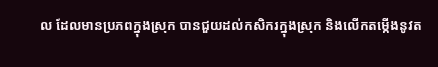ល ដែលមានប្រភពក្នុងស្រុក បានជួយដល់កសិករក្នុងស្រុក និងលើកតម្កើងនូវត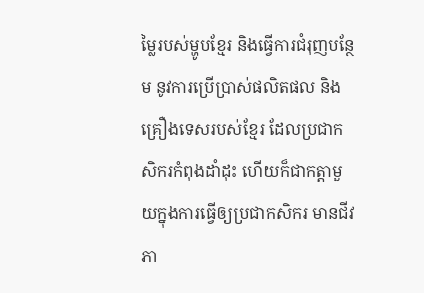ម្លៃរបស់ម្ហូបខ្មែរ និងធ្វើការជំរុញបន្ថែម នូវការប្រើប្រាស់ផលិតផល និងគ្រឿងទេសរបស់ខ្មែរ ដែលប្រជាកសិករកំពុងដាំដុះ ហើយក៏ជាកត្តាមួយក្នុងការធ្វើឲ្យប្រជាកសិករ មានជីវភា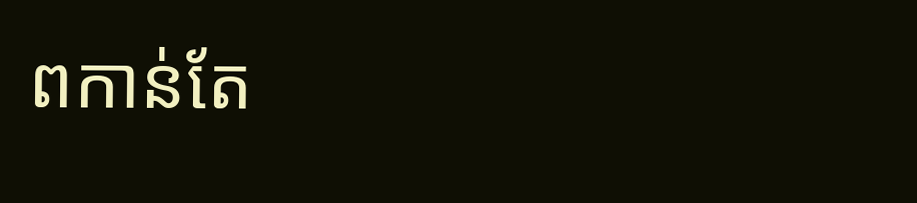ពកាន់តែ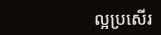ល្អប្រសើរ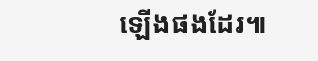ឡើងផងដែរ៕